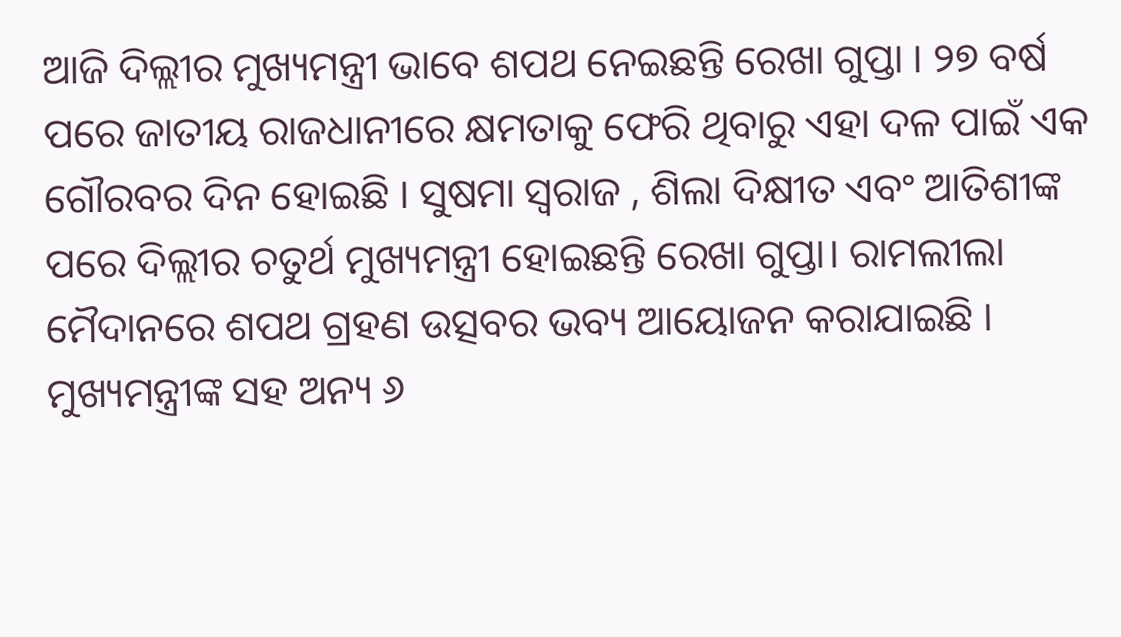ଆଜି ଦିଲ୍ଲୀର ମୁଖ୍ୟମନ୍ତ୍ରୀ ଭାବେ ଶପଥ ନେଇଛନ୍ତି ରେଖା ଗୁପ୍ତା । ୨୭ ବର୍ଷ ପରେ ଜାତୀୟ ରାଜଧାନୀରେ କ୍ଷମତାକୁ ଫେରି ଥିବାରୁ ଏହା ଦଳ ପାଇଁ ଏକ ଗୌରବର ଦିନ ହୋଇଛି । ସୁଷମା ସ୍ୱରାଜ , ଶିଲା ଦିକ୍ଷୀତ ଏବଂ ଆତିଶୀଙ୍କ ପରେ ଦିଲ୍ଲୀର ଚତୁର୍ଥ ମୁଖ୍ୟମନ୍ତ୍ରୀ ହୋଇଛନ୍ତି ରେଖା ଗୁପ୍ତା। ରାମଲୀଲା ମୈଦାନରେ ଶପଥ ଗ୍ରହଣ ଉତ୍ସବର ଭବ୍ୟ ଆୟୋଜନ କରାଯାଇଛି । ମୁଖ୍ୟମନ୍ତ୍ରୀଙ୍କ ସହ ଅନ୍ୟ ୬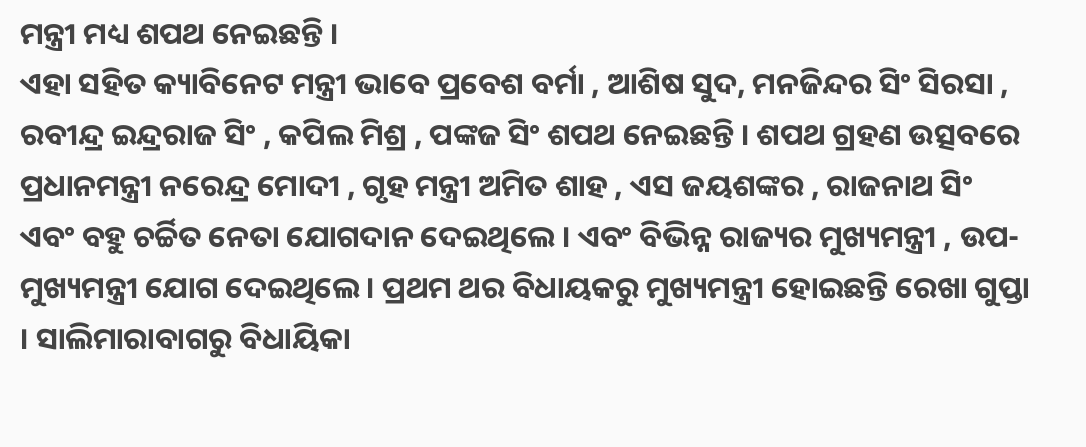ମନ୍ତ୍ରୀ ମଧ୍ୟ ଶପଥ ନେଇଛନ୍ତି ।
ଏହା ସହିତ କ୍ୟାବିନେଟ ମନ୍ତ୍ରୀ ଭାବେ ପ୍ରବେଶ ବର୍ମା , ଆଶିଷ ସୁଦ, ମନଜିନ୍ଦର ସିଂ ସିରସା , ରବୀନ୍ଦ୍ର ଇନ୍ଦ୍ରରାଜ ସିଂ , କପିଲ ମିଶ୍ର , ପଙ୍କଜ ସିଂ ଶପଥ ନେଇଛନ୍ତି । ଶପଥ ଗ୍ରହଣ ଉତ୍ସବରେ ପ୍ରଧାନମନ୍ତ୍ରୀ ନରେନ୍ଦ୍ର ମୋଦୀ , ଗୃହ ମନ୍ତ୍ରୀ ଅମିତ ଶାହ , ଏସ ଜୟଶଙ୍କର , ରାଜନାଥ ସିଂ ଏବଂ ବହୁ ଚର୍ଚ୍ଚିତ ନେତା ଯୋଗଦାନ ଦେଇଥିଲେ । ଏବଂ ବିଭିନ୍ନ ରାଜ୍ୟର ମୁଖ୍ୟମନ୍ତ୍ରୀ , ଉପ- ମୁଖ୍ୟମନ୍ତ୍ରୀ ଯୋଗ ଦେଇଥିଲେ । ପ୍ରଥମ ଥର ବିଧାୟକରୁ ମୁଖ୍ୟମନ୍ତ୍ରୀ ହୋଇଛନ୍ତି ରେଖା ଗୁପ୍ତା । ସାଲିମାରାବାଗରୁ ବିଧାୟିକା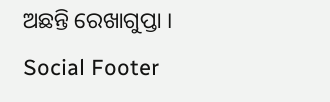ଅଛନ୍ତି ରେଖାଗୁପ୍ତା ।
Social Footer